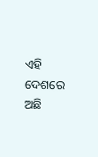ଏହି ଦେଶରେ ଅଛି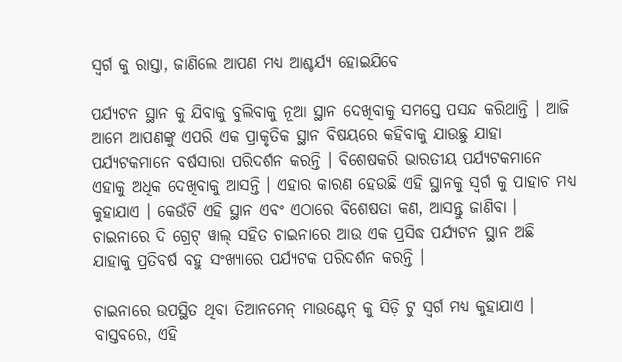ସ୍ୱର୍ଗ କୁ ରାସ୍ତା, ଜାଣିଲେ ଆପଣ ମଧ୍ୟ ଆଶ୍ଚର୍ଯ୍ୟ ହୋଇଯିବେ

ପର୍ଯ୍ୟଟନ ସ୍ଥାନ କୁ ଯିବାକୁ ବୁଲିବାକୁ ନୂଆ ସ୍ଥାନ ଦେଖିବାକୁ ସମସ୍ତେ ପସନ୍ଦ କରିଥାନ୍ତି । ଆଜି ଆମେ ଆପଣଙ୍କୁ ଏପରି ଏକ ପ୍ରାକୃତିକ ସ୍ଥାନ ବିଷୟରେ କହିବାକୁ ଯାଉଛୁ ଯାହା ପର୍ଯ୍ୟଟକମାନେ ବର୍ଷସାରା ପରିଦର୍ଶନ କରନ୍ତି । ବିଶେଷକରି ଭାରତୀୟ ପର୍ଯ୍ୟଟକମାନେ ଏହାକୁ ଅଧିକ ଦେଖିବାକୁ ଆସନ୍ତି । ଏହାର କାରଣ ହେଉଛି ଏହି ସ୍ଥାନକୁ ସ୍ୱର୍ଗ କୁ ପାହାଚ ମଧ୍ୟ କୁହାଯାଏ । କେଉଁଟି ଏହି ସ୍ଥାନ ଏବଂ ଏଠାରେ ବିଶେଷତା କଣ, ଆସନ୍ତୁ ଜାଣିବା । ଚାଇନାରେ ଦି ଗ୍ରେଟ୍ ୱାଲ୍ ସହିତ ଚାଇନାରେ ଆଉ ଏକ ପ୍ରସିଦ୍ଧ ପର୍ଯ୍ୟଟନ ସ୍ଥାନ ଅଛି ଯାହାକୁ ପ୍ରତିବର୍ଷ ବହୁ ସଂଖ୍ୟାରେ ପର୍ଯ୍ୟଟକ ପରିଦର୍ଶନ କରନ୍ତି ।

ଚାଇନାରେ ଉପସ୍ଥିତ ଥିବା ତିଆନମେନ୍ ମାଉଣ୍ଟେନ୍ କୁ ସିଡ଼ି ଟୁ ସ୍ୱର୍ଗ ମଧ୍ୟ କୁହାଯାଏ । ବାସ୍ତବରେ, ଏହି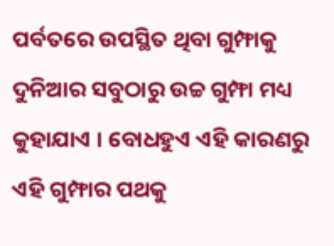ପର୍ବତରେ ଉପସ୍ଥିତ ଥିବା ଗୁମ୍ଫାକୁ ଦୁନିଆର ସବୁଠାରୁ ଉଚ୍ଚ ଗୁମ୍ଫା ମଧ୍ୟ କୁହାଯାଏ । ବୋଧହୁଏ ଏହି କାରଣରୁ ଏହି ଗୁମ୍ଫାର ପଥକୁ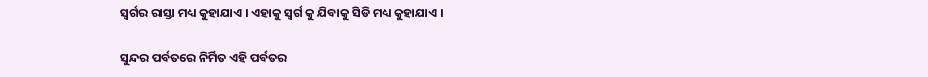ସ୍ୱର୍ଗର ରାସ୍ତା ମଧ୍ୟ କୁହାଯାଏ । ଏହାକୁ ସ୍ବର୍ଗ କୁ ଯିବାକୁ ସିଡି ମଧ୍ୟ କୁହାଯାଏ ।

ସୁନ୍ଦର ପର୍ବତରେ ନିର୍ମିତ ଏହି ପର୍ବତର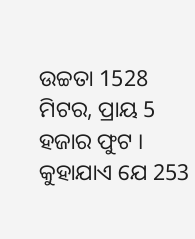ଉଚ୍ଚତା 1528 ମିଟର, ପ୍ରାୟ 5 ହଜାର ଫୁଟ । କୁହାଯାଏ ଯେ 253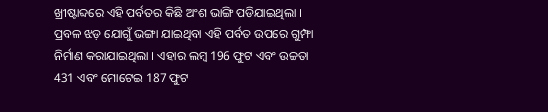ଖ୍ରୀଷ୍ଟାବ୍ଦରେ ଏହି ପର୍ବତର କିଛି ଅଂଶ ଭାଙ୍ଗି ପଡିଯାଇଥିଲା । ପ୍ରବଳ ଝଡ଼ ଯୋଗୁଁ ଭଙ୍ଗା ଯାଇଥିବା ଏହି ପର୍ବତ ଉପରେ ଗୁମ୍ଫା ନିର୍ମାଣ କରାଯାଇଥିଲା । ଏହାର ଲମ୍ବ 196 ଫୁଟ ଏବଂ ଉଚ୍ଚତା 431 ଏବଂ ମୋଟେଇ 187 ଫୁଟ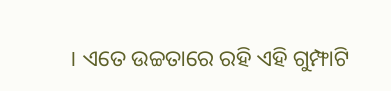। ଏତେ ଉଚ୍ଚତାରେ ରହି ଏହି ଗୁମ୍ଫାଟି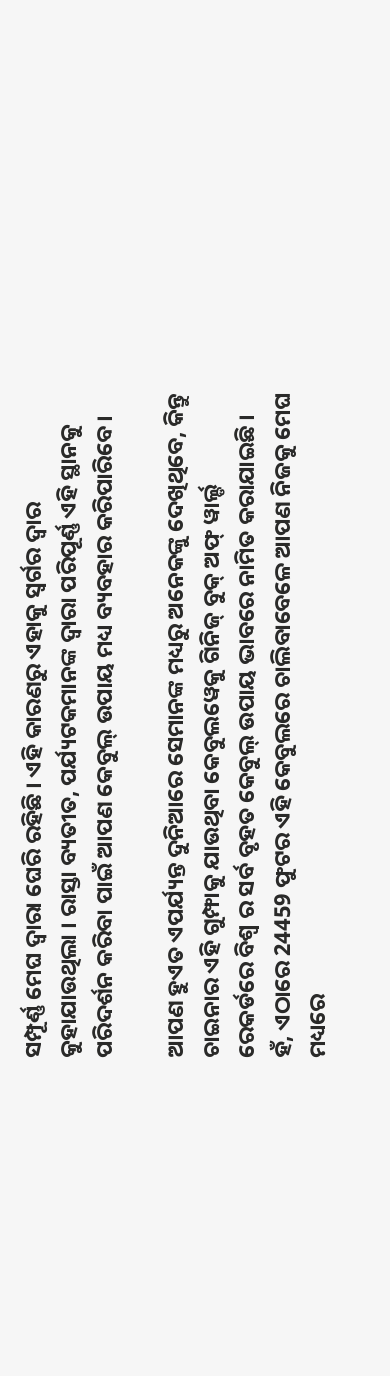ସମ୍ପୂର୍ଣ୍ଣ ମେଘ ଦ୍ୱାରା ଘେରି ରହିଛି । ଏହି କାରଣରୁ ଏହାକୁ ସ୍ୱର୍ଗର ଦ୍ୱାର କୁହାଯାଉଥିଲା । ରାସ୍ତା ବ୍ୟତୀତ, ପର୍ଯ୍ୟଟକମାନଙ୍କ ଦ୍ୱାରା ପରିପୂର୍ଣ୍ଣ ଏହି ସ୍ଥାନକୁ ପରିଦର୍ଶନ କରିବା ପାଇଁ ଆପଣ କେବୁଲ୍ ଉପାୟ ମଧ୍ୟ ବ୍ୟବହାର କରିପାରିବେ ।

ଆପଣ ହୁଏତ ଏପର୍ଯ୍ୟନ୍ତ ଦୁନିଆରେ ସେମାନଙ୍କ ମଧ୍ୟରୁ ଅନେକଙ୍କୁ ଦେଖିଥିବେ, କିନ୍ତୁ ଚାଇନାର ଏହି ଗୁମ୍ଫାକୁ ଯାଉଥିବା କେବୁଲୱେକୁ ଗିନିଜ୍ ବୁକ୍ ଅଫ୍ ୱାର୍ଲ୍ଡ ରେକର୍ଡରେ ବିଶ୍ୱ ର ସର୍ବ ବୃହତ କେବୁଲ୍ ଉପାୟ ଭାବରେ ନାମିତ କରାଯାଇଛି । ହଁ, ଏଠାରେ 24459 ଫୁଟର ଏହି କେବୁଲରେ ଚାଲିବାବେଳେ ଆପଣ ନିଜକୁ ମେଘ ମଧ୍ୟରେ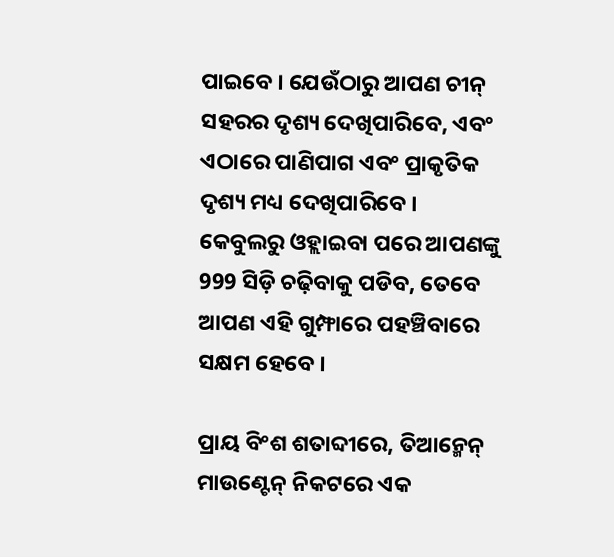ପାଇବେ । ଯେଉଁଠାରୁ ଆପଣ ଚୀନ୍ ସହରର ଦୃଶ୍ୟ ଦେଖିପାରିବେ, ଏବଂ ଏଠାରେ ପାଣିପାଗ ଏବଂ ପ୍ରାକୃତିକ ଦୃଶ୍ୟ ମଧ୍ୟ ଦେଖିପାରିବେ । କେବୁଲରୁ ଓହ୍ଲାଇବା ପରେ ଆପଣଙ୍କୁ 999 ସିଡ଼ି ଚଢ଼ିବାକୁ ପଡିବ, ତେବେ ଆପଣ ଏହି ଗୁମ୍ଫାରେ ପହଞ୍ଚିବାରେ ସକ୍ଷମ ହେବେ ।

ପ୍ରାୟ ବିଂଶ ଶତାବ୍ଦୀରେ, ତିଆନ୍ମେନ୍ ମାଉଣ୍ଟେନ୍ ନିକଟରେ ଏକ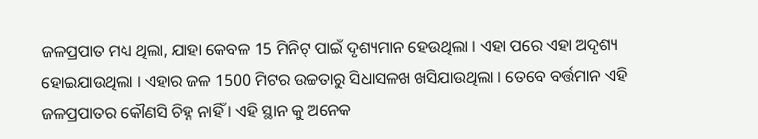ଜଳପ୍ରପାତ ମଧ୍ୟ ଥିଲା, ଯାହା କେବଳ 15 ମିନିଟ୍ ପାଇଁ ଦୃଶ୍ୟମାନ ହେଉଥିଲା । ଏହା ପରେ ଏହା ଅଦୃଶ୍ୟ ହୋଇଯାଉଥିଲା । ଏହାର ଜଳ 1500 ମିଟର ଉଚ୍ଚତାରୁ ସିଧାସଳଖ ଖସିଯାଉଥିଲା । ତେବେ ବର୍ତ୍ତମାନ ଏହି ଜଳପ୍ରପାତର କୌଣସି ଚିହ୍ନ ନାହିଁ । ଏହି ସ୍ଥାନ କୁ ଅନେକ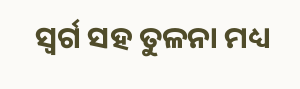ସ୍ୱର୍ଗ ସହ ତୁଳନା ମଧ୍ୟ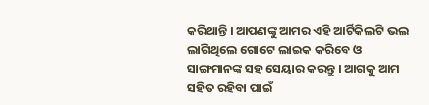କରିଥାନ୍ତି । ଆପଣଙ୍କୁ ଆମର ଏହି ଆର୍ଟିକିଲଟି ଭଲ ଲାଗିଥିଲେ ଗୋଟେ ଲାଇକ କରିବେ ଓ ସାଙ୍ଗମାନଙ୍କ ସହ ସେୟାର କରନ୍ତୁ । ଆଗକୁ ଆମ ସହିତ ରହିବା ପାଇଁ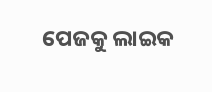ପେଜକୁ ଲାଇକ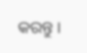କରନ୍ତୁ ।